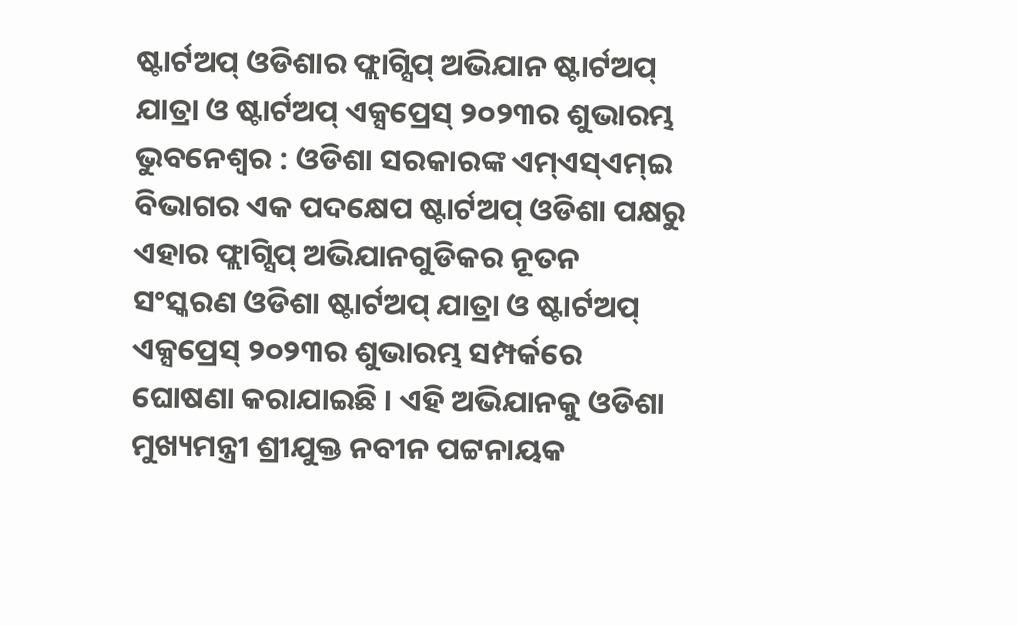ଷ୍ଟାର୍ଟଅପ୍ ଓଡିଶାର ଫ୍ଲାଗ୍ସିପ୍ ଅଭିଯାନ ଷ୍ଟାର୍ଟଅପ୍ ଯାତ୍ରା ଓ ଷ୍ଟାର୍ଟଅପ୍ ଏକ୍ସପ୍ରେସ୍ ୨୦୨୩ର ଶୁଭାରମ୍ଭ
ଭୁବନେଶ୍ୱର : ଓଡିଶା ସରକାରଙ୍କ ଏମ୍ଏସ୍ଏମ୍ଇ ବିଭାଗର ଏକ ପଦକ୍ଷେପ ଷ୍ଟାର୍ଟଅପ୍ ଓଡିଶା ପକ୍ଷରୁ ଏହାର ଫ୍ଲାଗ୍ସିପ୍ ଅଭିଯାନଗୁଡିକର ନୂତନ ସଂସ୍କରଣ ଓଡିଶା ଷ୍ଟାର୍ଟଅପ୍ ଯାତ୍ରା ଓ ଷ୍ଟାର୍ଟଅପ୍ ଏକ୍ସପ୍ରେସ୍ ୨୦୨୩ର ଶୁଭାରମ୍ଭ ସମ୍ପର୍କରେ ଘୋଷଣା କରାଯାଇଛି । ଏହି ଅଭିଯାନକୁ ଓଡିଶା ମୁଖ୍ୟମନ୍ତ୍ରୀ ଶ୍ରୀଯୁକ୍ତ ନବୀନ ପଟ୍ଟନାୟକ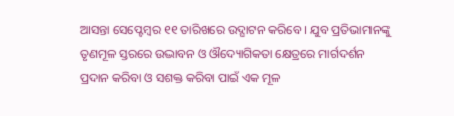ଆସନ୍ତା ସେପ୍ଟେମ୍ବର ୧୧ ତାରିଖରେ ଉଦ୍ଘାଟନ କରିବେ । ଯୁବ ପ୍ରତିଭାମାନଙ୍କୁ ତୃଣମୂଳ ସ୍ତରରେ ଉଦ୍ଭାବନ ଓ ଔଦ୍ୟୋଗିକତା କ୍ଷେତ୍ରରେ ମାର୍ଗଦର୍ଶନ ପ୍ରଦାନ କରିବା ଓ ସଶକ୍ତ କରିବା ପାଇଁ ଏକ ମୂଳ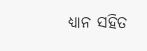ଧ୍ୟାନ ସହିତ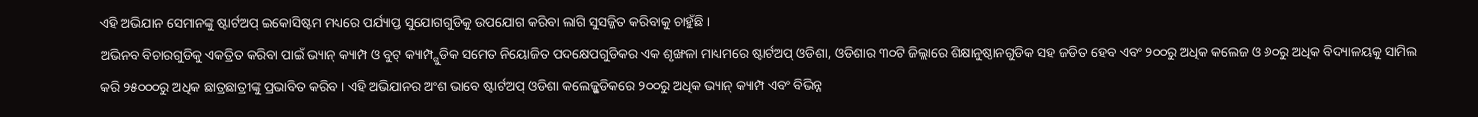ଏହି ଅଭିଯାନ ସେମାନଙ୍କୁ ଷ୍ଟାର୍ଟଅପ୍ ଇକୋସିଷ୍ଟମ ମଧ୍ୟରେ ପର୍ଯ୍ୟାପ୍ତ ସୁଯୋଗଗୁଡିକୁ ଉପଯୋଗ କରିବା ଲାଗି ସୁସଜ୍ଜିତ କରିବାକୁ ଚାହୁଁଛି ।
ଅଭିନବ ବିଚାରଗୁଡିକୁ ଏକତ୍ରିତ କରିବା ପାଇଁ ଭ୍ୟାନ୍ କ୍ୟାମ୍ପ ଓ ବୁଟ୍ କ୍ୟାମ୍ପ୍ଗୁଡିକ ସମେତ ନିୟୋଜିତ ପଦକ୍ଷେପଗୁଡିକର ଏକ ଶୃଙ୍ଖଳା ମାଧ୍ୟମରେ ଷ୍ଟାର୍ଟଅପ୍ ଓଡିଶା, ଓଡିଶାର ୩୦ଟି ଜିଲ୍ଲାରେ ଶିକ୍ଷାନୁଷ୍ଠାନଗୁଡିକ ସହ ଜଡିତ ହେବ ଏବଂ ୨୦୦ରୁ ଅଧିକ କଲେଜ ଓ ୬୦ରୁ ଅଧିକ ବିଦ୍ୟାଳୟକୁ ସାମିଲ କରି ୨୫୦୦୦ରୁ ଅଧିକ ଛାତ୍ରଛାତ୍ରୀଙ୍କୁ ପ୍ରଭାବିତ କରିବ । ଏହି ଅଭିଯାନର ଅଂଶ ଭାବେ ଷ୍ଟାର୍ଟଅପ୍ ଓଡିଶା କଲେଜ୍ଗୁଡିକରେ ୨୦୦ରୁ ଅଧିକ ଭ୍ୟାନ୍ କ୍ୟାମ୍ପ ଏବଂ ବିଭିନ୍ନ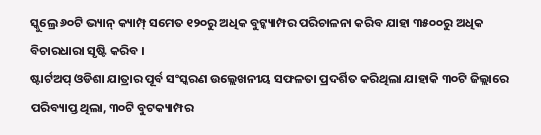ସ୍କୁଲ୍ରେ ୬୦ଟି ଭ୍ୟାନ୍ କ୍ୟାମ୍ପ୍ ସମେତ ୧୨୦ରୁ ଅଧିକ ବୁଟ୍କ୍ୟାମ୍ପର ପରିଚାଳନା କରିବ ଯାହା ୩୫୦୦ରୁ ଅଧିକ ବିଚାରଧାରା ସୃଷ୍ଟି କରିବ ।
ଷ୍ଟାର୍ଟଅପ୍ ଓଡିଶା ଯାତ୍ରାର ପୂର୍ବ ସଂସ୍କରଣ ଉଲ୍ଲେଖନୀୟ ସଫଳତା ପ୍ରଦର୍ଶିତ କରିଥିଲା ଯାହାକି ୩୦ଟି ଜିଲ୍ଲାରେ ପରିବ୍ୟାପ୍ତ ଥିଲା, ୩୦ଟି ବୁଟକ୍ୟାମ୍ପର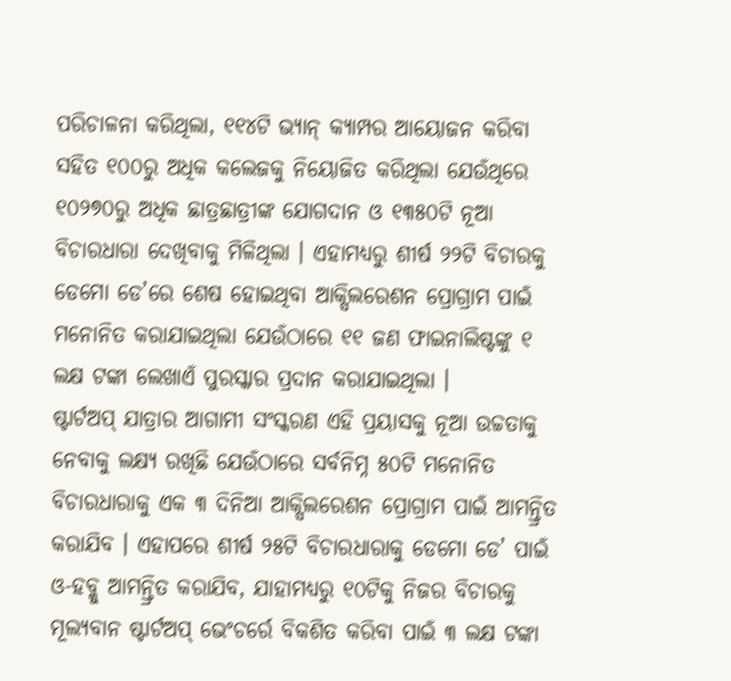ପରିଚାଳନା କରିଥିଲା, ୧୧୪ଟି ଭ୍ୟାନ୍ କ୍ୟାମ୍ପର ଆୟୋଜନ କରିବା ସହିତ ୧୦୦ରୁ ଅଧିକ କଲେଜକୁ ନିୟୋଜିତ କରିଥିଲା ଯେଉଁଥିରେ ୧୦୨୭୦ରୁ ଅଧିକ ଛାତ୍ରଛାତ୍ରୀଙ୍କ ଯୋଗଦାନ ଓ ୧୩୫୦ଟି ନୂଆ ବିଚାରଧାରା ଦେଖିବାକୁ ମିଳିଥିଲା । ଏହାମଧ୍ୟରୁ ଶୀର୍ଷ ୨୨ଟି ବିଚାରକୁ ଡେମୋ ଡେ’ରେ ଶେଷ ହୋଇଥିବା ଆକ୍ସିଲରେଶନ ପ୍ରୋଗ୍ରାମ ପାଇଁ ମନୋନିତ କରାଯାଇଥିଲା ଯେଉଁଠାରେ ୧୧ ଜଣ ଫାଇନାଲିଷ୍ଟଙ୍କୁ ୧ ଲକ୍ଷ ଟଙ୍କା ଲେଖାଏଁ ପୁରସ୍କାର ପ୍ରଦାନ କରାଯାଇଥିଲା ।
ଷ୍ଟାର୍ଟଅପ୍ ଯାତ୍ରାର ଆଗାମୀ ସଂସ୍କରଣ ଏହି ପ୍ରୟାସକୁ ନୂଆ ଉଚ୍ଚତାକୁ ନେବାକୁ ଲକ୍ଷ୍ୟ ରଖିଛି ଯେଉଁଠାରେ ସର୍ବନିମ୍ନ ୫୦ଟି ମନୋନିତ ବିଚାରଧାରାକୁ ଏକ ୩ ଦିନିଆ ଆକ୍ସିଲରେଶନ ପ୍ରୋଗ୍ରାମ ପାଇଁ ଆମନ୍ତ୍ରିତ କରାଯିବ । ଏହାପରେ ଶୀର୍ଷ ୨୫ଟି ବିଚାରଧାରାକୁ ଡେମୋ ଡେ’ ପାଇଁ ଓ-ହବ୍କୁ ଆମନ୍ତ୍ରିତ କରାଯିବ, ଯାହାମଧ୍ୟରୁ ୧୦ଟିକୁ ନିଜର ବିଚାରକୁ ମୂଲ୍ୟବାନ ଷ୍ଟାର୍ଟଅପ୍ ଭେଂଚର୍ରେ ବିକଶିତ କରିବା ପାଇଁ ୩ ଲକ୍ଷ ଟଙ୍କା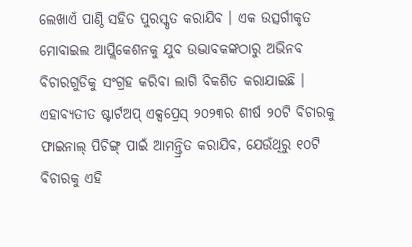ଲେଖାଏଁ ପାଣ୍ଠି ସହିତ ପୁରସ୍କୃତ କରାଯିବ । ଏକ ଉତ୍ସର୍ଗୀକୃତ ମୋବାଇଲ ଆପ୍ଲିକେଶନକୁ ଯୁବ ଉଦ୍ଭାବକଙ୍କଠାରୁ ଅଭିନବ ବିଚାରଗୁଡିକୁ ସଂଗ୍ରହ କରିବା ଲାଗି ବିକଶିତ କରାଯାଇଛି ।
ଏହାବ୍ୟତୀତ ଷ୍ଟାର୍ଟଅପ୍ ଏକ୍ସପ୍ରେସ୍ ୨୦୨୩ର ଶୀର୍ଷ ୨୦ଟି ବିଚାରକୁ ଫାଇନାଲ୍ ପିଚିଙ୍ଗ୍ ପାଇଁ ଆମନ୍ତ୍ରିତ କରାଯିବ, ଯେଉଁଥିରୁ ୧୦ଟି ବିଚାରକୁ ଏହି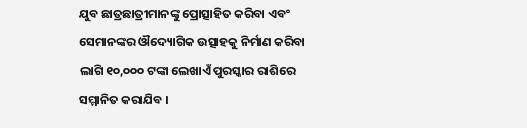ଯୁବ ଛାତ୍ରଛାତ୍ରୀମାନଙ୍କୁ ପ୍ରୋତ୍ସାହିତ କରିବା ଏବଂ ସେମାନଙ୍କର ଔଦ୍ୟୋଗିକ ଉତ୍ସାହକୁ ନିର୍ମାଣ କରିବା ଲାଗି ୧୦,୦୦୦ ଟଙ୍କା ଲେଖାଏଁ ପୁରସ୍କାର ରାଶିରେ ସମ୍ମାନିତ କରାଯିବ ।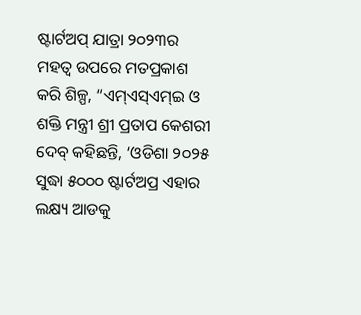ଷ୍ଟାର୍ଟଅପ୍ ଯାତ୍ରା ୨୦୨୩ର ମହତ୍ୱ ଉପରେ ମତପ୍ରକାଶ କରି ଶିଳ୍ପ, “ଏମ୍ଏସ୍ଏମ୍ଇ ଓ ଶକ୍ତି ମନ୍ତ୍ରୀ ଶ୍ରୀ ପ୍ରତାପ କେଶରୀ ଦେବ୍ କହିଛନ୍ତି, ‘ଓଡିଶା ୨୦୨୫ ସୁଦ୍ଧା ୫୦୦୦ ଷ୍ଟାର୍ଟଅପ୍ର ଏହାର ଲକ୍ଷ୍ୟ ଆଡକୁ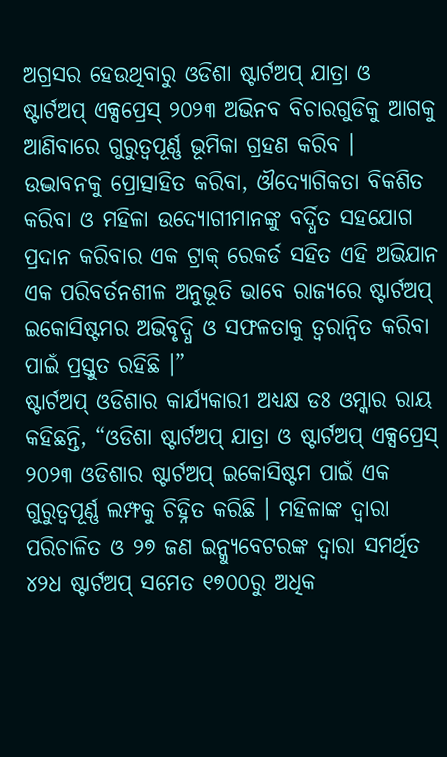ଅଗ୍ରସର ହେଉଥିବାରୁ ଓଡିଶା ଷ୍ଟାର୍ଟଅପ୍ ଯାତ୍ରା ଓ ଷ୍ଟାର୍ଟଅପ୍ ଏକ୍ସପ୍ରେସ୍ ୨୦୨୩ ଅଭିନବ ବିଚାରଗୁଡିକୁ ଆଗକୁ ଆଣିବାରେ ଗୁରୁତ୍ୱପୂର୍ଣ୍ଣ ଭୂମିକା ଗ୍ରହଣ କରିବ । ଉଦ୍ଭାବନକୁ ପ୍ରୋତ୍ସାହିତ କରିବା, ଔଦ୍ୟୋଗିକତା ବିକଶିତ କରିବା ଓ ମହିଳା ଉଦ୍ୟୋଗୀମାନଙ୍କୁ ବର୍ଦ୍ଧିତ ସହଯୋଗ ପ୍ରଦାନ କରିବାର ଏକ ଟ୍ରାକ୍ ରେକର୍ଡ ସହିତ ଏହି ଅଭିଯାନ ଏକ ପରିବର୍ତନଶୀଳ ଅନୁଭୂତି ଭାବେ ରାଜ୍ୟରେ ଷ୍ଟାର୍ଟଅପ୍ ଇକୋସିଷ୍ଟମର ଅଭିବୃଦ୍ଧି ଓ ସଫଳତାକୁ ତ୍ୱରାନ୍ୱିତ କରିବା ପାଇଁ ପ୍ରସ୍ତୁତ ରହିଛି ।”
ଷ୍ଟାର୍ଟଅପ୍ ଓଡିଶାର କାର୍ଯ୍ୟକାରୀ ଅଧ୍ୟକ୍ଷ ଡଃ ଓମ୍କାର ରାୟ କହିଛନ୍ତି, “ଓଡିଶା ଷ୍ଟାର୍ଟଅପ୍ ଯାତ୍ରା ଓ ଷ୍ଟାର୍ଟଅପ୍ ଏକ୍ସପ୍ରେସ୍ ୨୦୨୩ ଓଡିଶାର ଷ୍ଟାର୍ଟଅପ୍ ଇକୋସିଷ୍ଟମ ପାଇଁ ଏକ ଗୁରୁତ୍ୱପୂର୍ଣ୍ଣ ଲମ୍ଫକୁ ଚିହ୍ନିତ କରିଛି । ମହିଳାଙ୍କ ଦ୍ୱାରା ପରିଚାଳିତ ଓ ୨୭ ଜଣ ଇନ୍କ୍ୟୁବେଟରଙ୍କ ଦ୍ୱାରା ସମର୍ଥିତ ୪୨ଧ ଷ୍ଟାର୍ଟଅପ୍ ସମେତ ୧୭୦୦ରୁ ଅଧିକ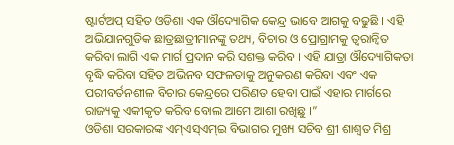ଷ୍ଟାର୍ଟଅପ୍ ସହିତ ଓଡିଶା ଏକ ଔଦ୍ୟୋଗିକ କେନ୍ଦ୍ର ଭାବେ ଆଗକୁ ବଢୁଛି । ଏହି ଅଭିଯାନଗୁଡିକ ଛାତ୍ରଛାତ୍ରୀମାନଙ୍କୁ ତଥ୍ୟ, ବିଚାର ଓ ପ୍ରୋଗ୍ରାମକୁ ତ୍ୱରାନ୍ୱିତ କରିବା ଲାଗି ଏକ ମାର୍ଗ ପ୍ରଦାନ କରି ସଶକ୍ତ କରିବ । ଏହି ଯାତ୍ରା ଔଦ୍ୟୋଗିକତା ବୃଦ୍ଧି କରିବା ସହିତ ଅଭିନବ ସଫଳତାକୁ ଅନୁକରଣ କରିବା ଏବଂ ଏକ ପରୀବର୍ତନଶୀଳ ବିଚାର କେନ୍ଦ୍ରରେ ପରିଣତ ହେବା ପାଇଁ ଏହାର ମାର୍ଗରେ ରାଜ୍ୟକୁ ଏକୀକୃତ କରିବ ବୋଲ ଆମେ ଆଶା ରଖିଛୁ ।”
ଓଡିଶା ସରକାରଙ୍କ ଏମ୍ଏସ୍ଏମ୍ଇ ବିଭାଗର ମୁଖ୍ୟ ସଚିବ ଶ୍ରୀ ଶାଶ୍ୱତ ମିଶ୍ର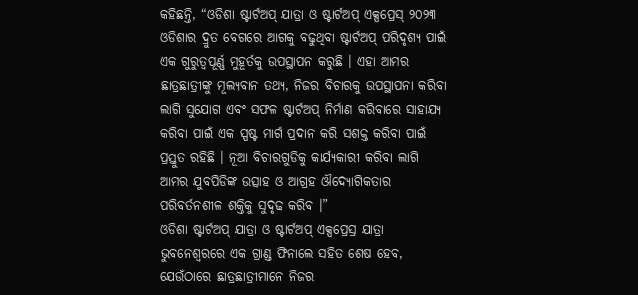କହିଛନ୍ତି, “ଓଡିଶା ଷ୍ଟାର୍ଟଅପ୍ ଯାତ୍ରା ଓ ଷ୍ଟାର୍ଟଅପ୍ ଏକ୍ସପ୍ରେସ୍ ୨୦୨୩ ଓଡିଶାର ଦ୍ରୁତ ବେଗରେ ଆଗକୁ ବଢୁଥିବା ଷ୍ଟାର୍ଟଅପ୍ ପରିଦୃଶ୍ୟ ପାଇଁ ଏକ ଗୁରୁତ୍ୱପୂର୍ଣ୍ଣ ମୁହୂର୍ତକୁ ଉପସ୍ଥାପନ କରୁଛି । ଏହା ଆମର ଛାତ୍ରଛାତ୍ରୀଙ୍କୁ ମୂଲ୍ୟବାନ ତଥ୍ୟ, ନିଜର ବିଚାରକୁ ଉପସ୍ଥାପନା କରିବା ଲାଗି ସୁଯୋଗ ଏବଂ ସଫଳ ଷ୍ଟାର୍ଟଅପ୍ ନିର୍ମାଣ କରିବାରେ ସାହାଯ୍ୟ କରିବା ପାଇଁ ଏକ ସ୍ପଷ୍ଟ ମାର୍ଗ ପ୍ରଦାନ କରି ସଶକ୍ତ କରିବା ପାଇଁ ପ୍ରସ୍ତୁତ ରହିଛି । ନୂଆ ବିଚାରଗୁଡିକୁ କାର୍ଯ୍ୟକାରୀ କରିବା ଲାଗି ଆମର ଯୁବପିଡିଙ୍କ ଉତ୍ସାହ ଓ ଆଗ୍ରହ ଔଦ୍ୟୋଗିକତାର ପରିବର୍ତନଶୀଳ ଶକ୍ତିକୁ ସୁଦୃଢ କରିବ ।”
ଓଡିଶା ଷ୍ଟାର୍ଟଅପ୍ ଯାତ୍ରା ଓ ଷ୍ଟାର୍ଟଅପ୍ ଏକ୍ସପ୍ରେସ୍ର ଯାତ୍ରା ଭୁବନେଶ୍ୱରରେ ଏକ ଗ୍ରାଣ୍ଡ ଫିନାଲେ ସହିତ ଶେଷ ହେବ, ଯେଉଁଠାରେ ଛାତ୍ରଛାତ୍ରୀମାନେ ନିଜର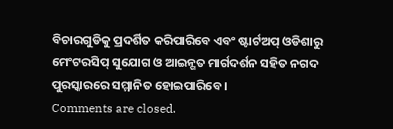ବିଚାରଗୁଡିକୁ ପ୍ରଦର୍ଶିତ କରିପାରିବେ ଏବଂ ଷ୍ଟାର୍ଟଅପ୍ ଓଡିଶାରୁ ମେଂଟରସିପ୍ ସୁଯୋଗ ଓ ଆଇନ୍ଗତ ମାର୍ଗଦର୍ଶନ ସହିତ ନଗଦ ପୁରସ୍କାରରେ ସମ୍ମାନିତ ହୋଇପାରିବେ ।
Comments are closed.